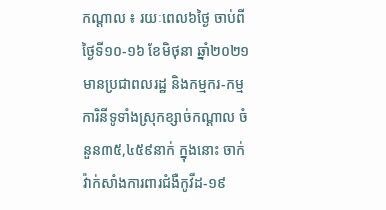កណ្ដាល ៖ រយៈពេល៦ថ្ងៃ ចាប់ពីថ្ងៃទី១០-១៦ ខែមិថុនា ឆ្នាំ២០២១ មានប្រជាពលរដ្ឋ និងកម្មករ-កម្មការិនីទូទាំងស្រុកខ្សាច់កណ្តាល ចំនួន៣៥,៤៥៩នាក់ ក្នុងនោះ ចាក់វ៉ាក់សាំងការពារជំងឺកូវីដ-១៩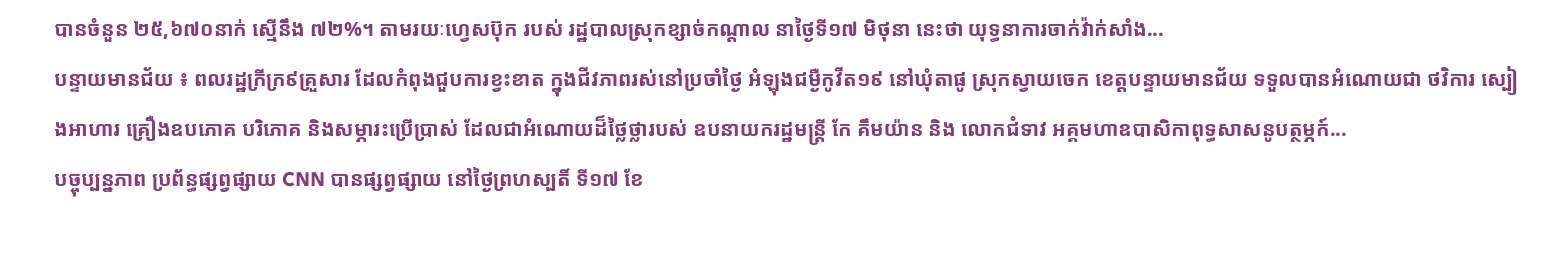បានចំនួន ២៥,៦៧០នាក់ ស្មើនឹង ៧២%។ តាមរយៈហ្វេសប៊ុក របស់ រដ្ឋបាលស្រុកខ្សាច់កណ្ដាល នាថ្ងៃទី១៧ មិថុនា នេះថា យុទ្ធនាការចាក់វ៉ាក់សាំង...
បន្ទាយមានជ័យ ៖ ពលរដ្ឋក្រីក្រ៩គ្រួសារ ដែលកំពុងជួបការខ្វះខាត ក្នុងជីវភាពរស់នៅប្រចាំថ្ងៃ អំឡុងជម្ងឺកូវីត១៩ នៅឃុំតាផូ ស្រុកស្វាយចេក ខេត្តបន្ទាយមានជ័យ ទទួលបានអំណោយជា ថវិការ ស្បៀងអាហារ គ្រឿងឧបភោគ បរិភោគ និងសម្ភារះប្រើប្រាស់ ដែលជាអំណោយដ៏ថ្លៃថ្លារបស់ ឧបនាយករដ្ឋមន្រ្តី កែ គឹមយ៉ាន និង លោកជំទាវ អគ្គមហាឧបាសិកាពុទ្ធសាសនូបត្ថម្ភក៍...
បច្ចុប្បន្នភាព ប្រព័ន្ធផ្សព្វផ្សាយ CNN បានផ្សព្វផ្សាយ នៅថ្ងៃព្រហស្បតិ៍ ទី១៧ ខែ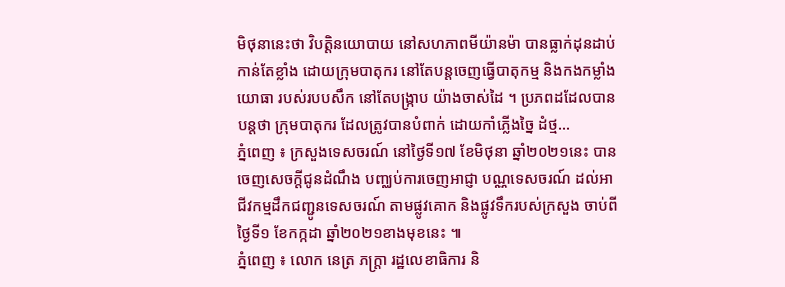មិថុនានេះថា វិបត្តិនយោបាយ នៅសហភាពមីយ៉ានម៉ា បានធ្លាក់ដុនដាប់កាន់តែខ្លាំង ដោយក្រុមបាតុករ នៅតែបន្តចេញធ្វើបាតុកម្ម និងកងកម្លាំងយោធា របស់របបសឹក នៅតែបង្ក្រាប យ៉ាងចាស់ដៃ ។ ប្រភពដដែលបានបន្តថា ក្រុមបាតុករ ដែលត្រូវបានបំពាក់ ដោយកាំភ្លើងច្នៃ ដំថ្ម...
ភ្នំពេញ ៖ ក្រសួងទេសចរណ៍ នៅថ្ងៃទី១៧ ខែមិថុនា ឆ្នាំ២០២១នេះ បានចេញសេចក្តីជូនដំណឹង បញ្ឈប់ការចេញអាជ្ញា បណ្ណទេសចរណ៍ ដល់អាជីវកម្មដឹកជញ្ជូនទេសចរណ៍ តាមផ្លូវគោក និងផ្លូវទឹករបស់ក្រសួង ចាប់ពីថ្ងៃទី១ ខែកក្កដា ឆ្នាំ២០២១ខាងមុខនេះ ៕
ភ្នំពេញ ៖ លោក នេត្រ ភក្ត្រា រដ្ឋលេខាធិការ និ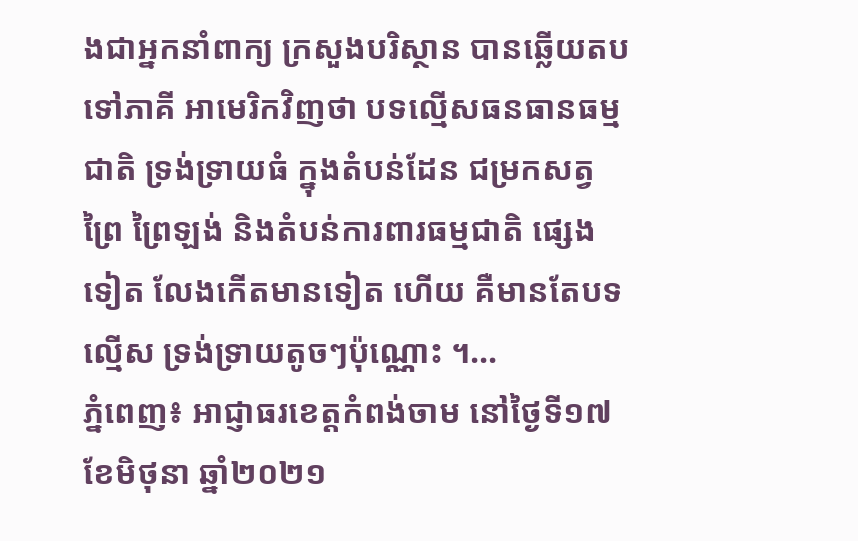ងជាអ្នកនាំពាក្យ ក្រសួងបរិស្ថាន បានឆ្លើយតបទៅភាគី អាមេរិកវិញថា បទល្មើសធនធានធម្មជាតិ ទ្រង់ទ្រាយធំ ក្នុងតំបន់ដែន ជម្រកសត្វព្រៃ ព្រៃឡង់ និងតំបន់ការពារធម្មជាតិ ផ្សេងទៀត លែងកើតមានទៀត ហើយ គឺមានតែបទល្មើស ទ្រង់ទ្រាយតូចៗប៉ុណ្ណោះ ។...
ភ្នំពេញ៖ អាជ្ញាធរខេត្តកំពង់ចាម នៅថ្ងៃទី១៧ ខែមិថុនា ឆ្នាំ២០២១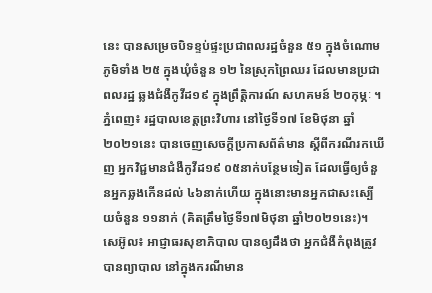នេះ បានសម្រេចបិទខ្ទប់ផ្ទះប្រជាពលរដ្ឋចំនួន ៥១ ក្នុងចំណោមភូមិទាំង ២៥ ក្នុងឃុំចំនួន ១២ នៃស្រុកព្រៃឈរ ដែលមានប្រជាពលរដ្ឋ ឆ្លងជំងឺកូវីដ១៩ ក្នុងព្រឹត្តិការណ៍ សហគមន៍ ២០កុម្ភៈ ។
ភ្នំពេញ៖ រដ្ឋបាលខេត្តព្រះវិហារ នៅថ្ងៃទី១៧ ខែមិថុនា ឆ្នាំ២០២១នេះ បានចេញសេចក្ដីប្រកាសព័ត៌មាន ស្ដីពីករណីរកឃើញ អ្នកវិជ្ជមានជំងឺកូវីដ១៩ ០៥នាក់បន្ថែមទៀត ដែលធ្វើឲ្យចំនួនអ្នកឆ្លងកើនដល់ ៤៦នាក់ហើយ ក្នុងនោះមានអ្នកជាសះស្បើយចំនួន ១១នាក់ (គិតត្រឹមថ្ងៃទី១៧មិថុនា ឆ្នាំ២០២១នេះ)។
សេអ៊ូល៖ អាជ្ញាធរសុខាភិបាល បានឲ្យដឹងថា អ្នកជំងឺកំពុងត្រូវបានព្យាបាល នៅក្នុងករណីមាន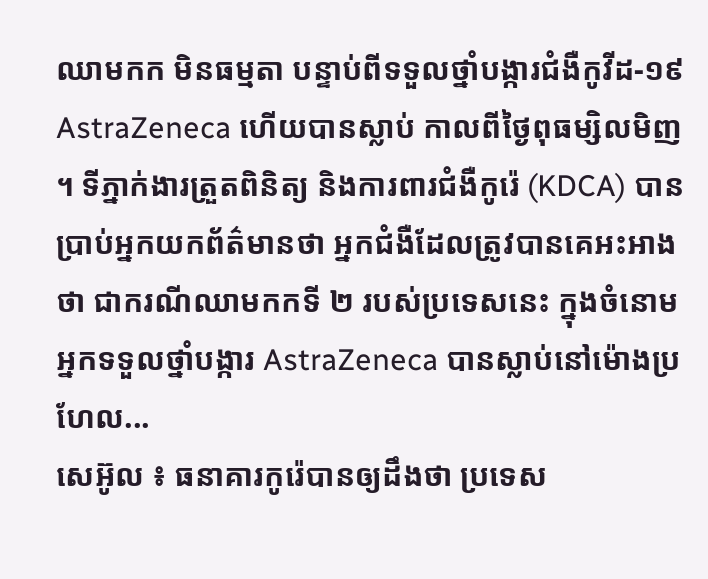ឈាមកក មិនធម្មតា បន្ទាប់ពីទទួលថ្នាំបង្ការជំងឺកូវីដ-១៩ AstraZeneca ហើយបានស្លាប់ កាលពីថ្ងៃពុធម្សិលមិញ ។ ទីភ្នាក់ងារត្រួតពិនិត្យ និងការពារជំងឺកូរ៉េ (KDCA) បានប្រាប់អ្នកយកព័ត៌មានថា អ្នកជំងឺដែលត្រូវបានគេអះអាងថា ជាករណីឈាមកកទី ២ របស់ប្រទេសនេះ ក្នុងចំនោមអ្នកទទួលថ្នាំបង្ការ AstraZeneca បានស្លាប់នៅម៉ោងប្រហែល...
សេអ៊ូល ៖ ធនាគារកូរ៉េបានឲ្យដឹងថា ប្រទេស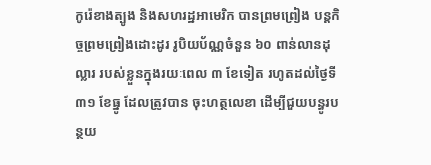កូរ៉េខាងត្បូង និងសហរដ្ឋអាមេរិក បានព្រមព្រៀង បន្តកិច្ចព្រមព្រៀងដោះដូរ រូបិយប័ណ្ណចំនួន ៦០ ពាន់លានដុល្លារ របស់ខ្លួនក្នុងរយៈពេល ៣ ខែទៀត រហូតដល់ថ្ងៃទី៣១ ខែធ្នូ ដែលត្រូវបាន ចុះហត្ថលេខា ដើម្បីជួយបន្ធូរបន្ថយ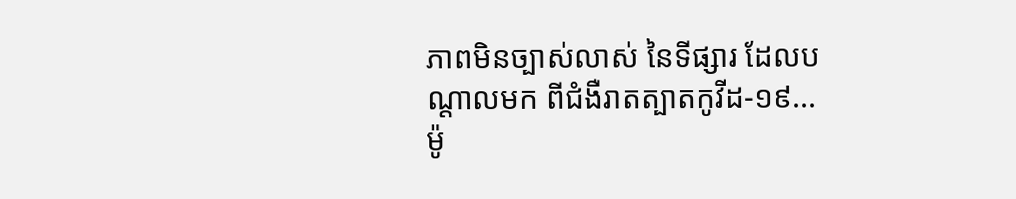ភាពមិនច្បាស់លាស់ នៃទីផ្សារ ដែលបណ្តាលមក ពីជំងឺរាតត្បាតកូវីដ-១៩...
ម៉ូ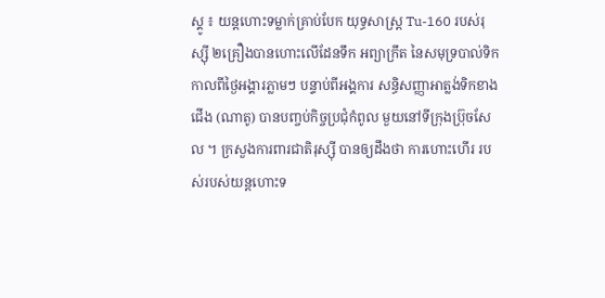ស្គូ ៖ យន្តហោះទម្លាក់គ្រាប់បែក យុទ្ធសាស្ត្រ Tu-160 របស់រុស្ស៊ី ២គ្រឿងបានហោះលើដែនទឹក អព្យាក្រឹត នៃសមុទ្របាល់ទិក កាលពីថ្ងៃអង្គារភ្លាមៗ បន្ទាប់ពីអង្គការ សន្ធិសញ្ញាអាត្លង់ទិកខាងជើង (ណាតូ) បានបញ្ចប់កិច្ចប្រជុំកំពូល មួយនៅទីក្រុងប្រ៊ុចសែល ។ ក្រសួងការពារជាតិរុស្ស៊ី បានឲ្យដឹងថា ការហោះហើរ របស់របស់យន្ដហោះទ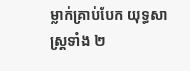ម្លាក់គ្រាប់បែក យុទ្ធសាស្រ្តទាំង ២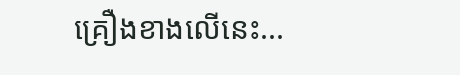គ្រឿងខាងលើនេះ...